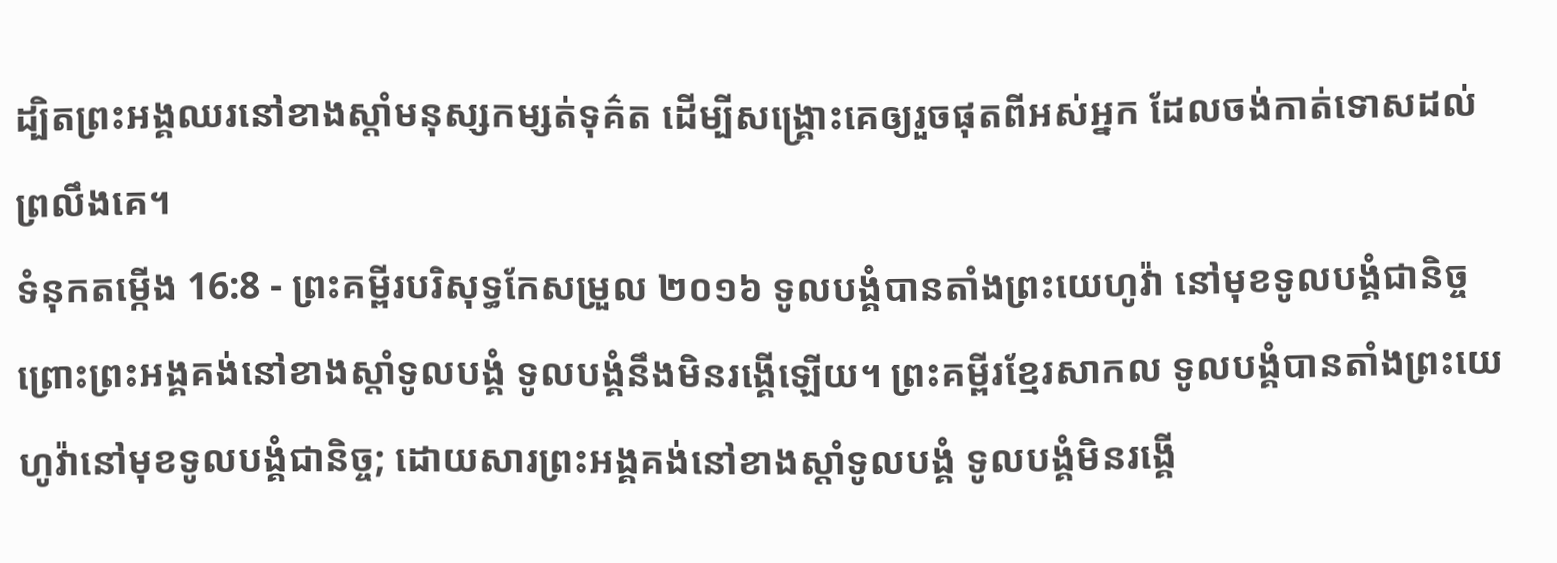ដ្បិតព្រះអង្គឈរនៅខាងស្តាំមនុស្សកម្សត់ទុគ៌ត ដើម្បីសង្គ្រោះគេឲ្យរួចផុតពីអស់អ្នក ដែលចង់កាត់ទោសដល់ព្រលឹងគេ។
ទំនុកតម្កើង 16:8 - ព្រះគម្ពីរបរិសុទ្ធកែសម្រួល ២០១៦ ទូលបង្គំបានតាំងព្រះយេហូវ៉ា នៅមុខទូលបង្គំជានិច្ច ព្រោះព្រះអង្គគង់នៅខាងស្តាំទូលបង្គំ ទូលបង្គំនឹងមិនរង្គើឡើយ។ ព្រះគម្ពីរខ្មែរសាកល ទូលបង្គំបានតាំងព្រះយេហូវ៉ានៅមុខទូលបង្គំជានិច្ច; ដោយសារព្រះអង្គគង់នៅខាងស្ដាំទូលបង្គំ ទូលបង្គំមិនរង្គើ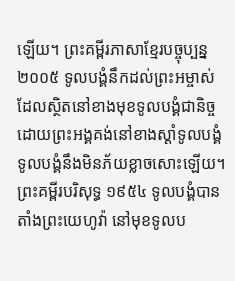ឡើយ។ ព្រះគម្ពីរភាសាខ្មែរបច្ចុប្បន្ន ២០០៥ ទូលបង្គំនឹកដល់ព្រះអម្ចាស់ ដែលស្ថិតនៅខាងមុខទូលបង្គំជានិច្ច ដោយព្រះអង្គគង់នៅខាងស្ដាំទូលបង្គំ ទូលបង្គំនឹងមិនភ័យខ្លាចសោះឡើយ។ ព្រះគម្ពីរបរិសុទ្ធ ១៩៥៤ ទូលបង្គំបានតាំងព្រះយេហូវ៉ា នៅមុខទូលប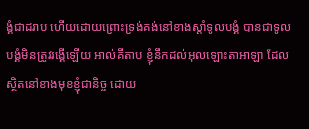ង្គំជាដរាប ហើយដោយព្រោះទ្រង់គង់នៅខាងស្តាំទូលបង្គំ បានជាទូលបង្គំមិនត្រូវរង្គើឡើយ អាល់គីតាប ខ្ញុំនឹកដល់អុលឡោះតាអាឡា ដែលស្ថិតនៅខាងមុខខ្ញុំជានិច្ច ដោយ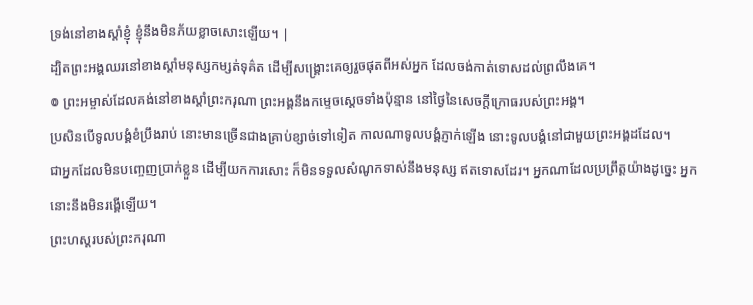ទ្រង់នៅខាងស្តាំខ្ញុំ ខ្ញុំនឹងមិនភ័យខ្លាចសោះឡើយ។ |
ដ្បិតព្រះអង្គឈរនៅខាងស្តាំមនុស្សកម្សត់ទុគ៌ត ដើម្បីសង្គ្រោះគេឲ្យរួចផុតពីអស់អ្នក ដែលចង់កាត់ទោសដល់ព្រលឹងគេ។
៙ ព្រះអម្ចាស់ដែលគង់នៅខាងស្តាំព្រះករុណា ព្រះអង្គនឹងកម្ទេចស្តេចទាំងប៉ុន្មាន នៅថ្ងៃនៃសេចក្ដីក្រោធរបស់ព្រះអង្គ។
ប្រសិនបើទូលបង្គំខំប្រឹងរាប់ នោះមានច្រើនជាងគ្រាប់ខ្សាច់ទៅទៀត កាលណាទូលបង្គំភ្ញាក់ឡើង នោះទូលបង្គំនៅជាមួយព្រះអង្គដដែល។
ជាអ្នកដែលមិនបញ្ចេញប្រាក់ខ្លួន ដើម្បីយកការសោះ ក៏មិនទទួលសំណូកទាស់នឹងមនុស្ស ឥតទោសដែរ។ អ្នកណាដែលប្រព្រឹត្តយ៉ាងដូច្នេះ អ្នកនោះនឹងមិនរង្គើឡើយ។
ព្រះហស្តរបស់ព្រះករុណា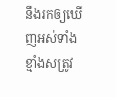នឹងរកឲ្យឃើញអស់ទាំង ខ្មាំងសត្រូវ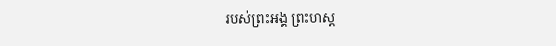របស់ព្រះអង្គ ព្រះហស្ត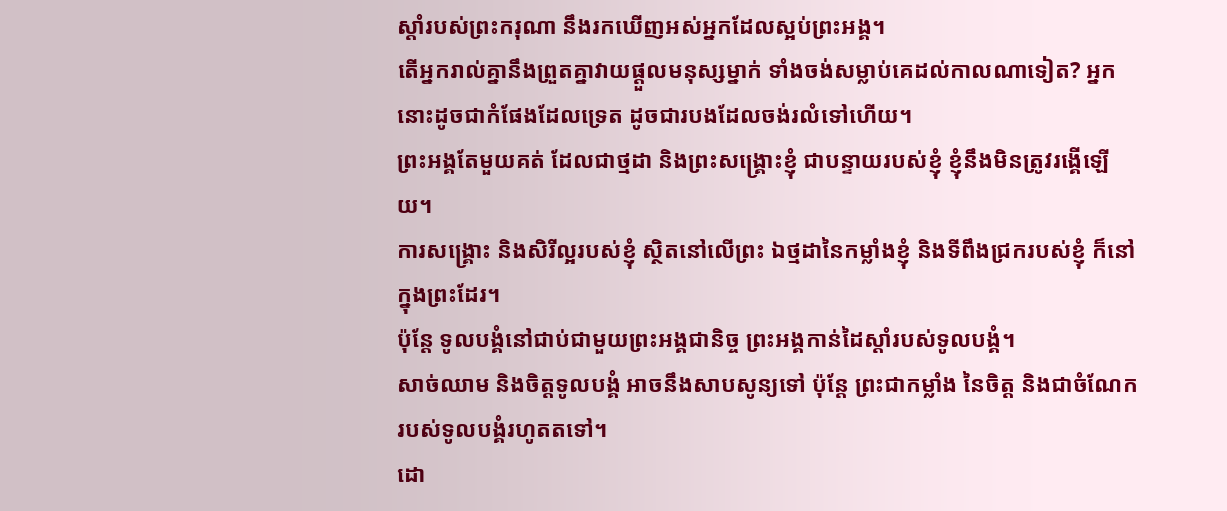ស្តាំរបស់ព្រះករុណា នឹងរកឃើញអស់អ្នកដែលស្អប់ព្រះអង្គ។
តើអ្នករាល់គ្នានឹងព្រួតគ្នាវាយផ្ដួលមនុស្សម្នាក់ ទាំងចង់សម្លាប់គេដល់កាលណាទៀត? អ្នកនោះដូចជាកំផែងដែលទ្រេត ដូចជារបងដែលចង់រលំទៅហើយ។
ព្រះអង្គតែមួយគត់ ដែលជាថ្មដា និងព្រះសង្គ្រោះខ្ញុំ ជាបន្ទាយរបស់ខ្ញុំ ខ្ញុំនឹងមិនត្រូវរង្គើឡើយ។
ការសង្គ្រោះ និងសិរីល្អរបស់ខ្ញុំ ស្ថិតនៅលើព្រះ ឯថ្មដានៃកម្លាំងខ្ញុំ និងទីពឹងជ្រករបស់ខ្ញុំ ក៏នៅក្នុងព្រះដែរ។
ប៉ុន្តែ ទូលបង្គំនៅជាប់ជាមួយព្រះអង្គជានិច្ច ព្រះអង្គកាន់ដៃស្តាំរបស់ទូលបង្គំ។
សាច់ឈាម និងចិត្តទូលបង្គំ អាចនឹងសាបសូន្យទៅ ប៉ុន្តែ ព្រះជាកម្លាំង នៃចិត្ត និងជាចំណែករបស់ទូលបង្គំរហូតតទៅ។
ដោ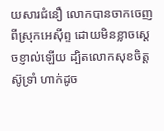យសារជំនឿ លោកបានចាកចេញពីស្រុកអេស៊ីព្ទ ដោយមិនខ្លាចស្តេចខ្ញាល់ឡើយ ដ្បិតលោកសុខចិត្តស៊ូទ្រាំ ហាក់ដូច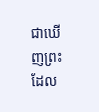ជាឃើញព្រះ ដែល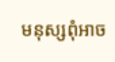មនុស្សពុំអាច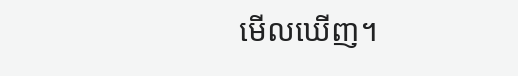មើលឃើញ។